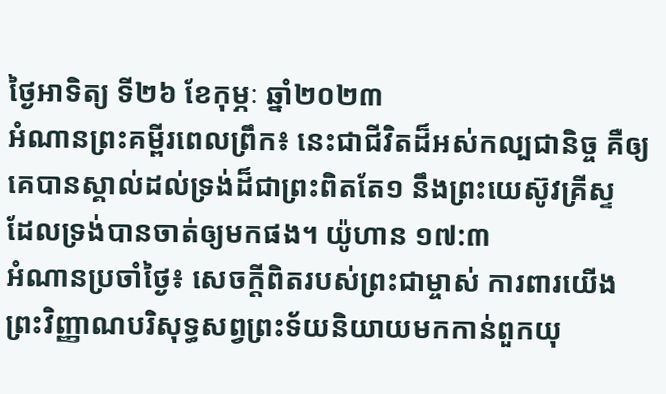ថ្ងៃអាទិត្យ ទី២៦ ខែកុម្ភៈ ឆ្នាំ២០២៣
អំណានព្រះគម្ពីរពេលព្រឹក៖ នេះជាជីវិតដ៏អស់កល្បជានិច្ច គឺឲ្យគេបានស្គាល់ដល់ទ្រង់ដ៏ជាព្រះពិតតែ១ នឹងព្រះយេស៊ូវគ្រីស្ទ ដែលទ្រង់បានចាត់ឲ្យមកផង។ យ៉ូហាន ១៧:៣
អំណានប្រចាំថ្ងៃ៖ សេចក្តីពិតរបស់ព្រះជាម្ចាស់ ការពារយើង
ព្រះវិញ្ញាណបរិសុទ្ធសព្វព្រះទ័យនិយាយមកកាន់ពួកយុ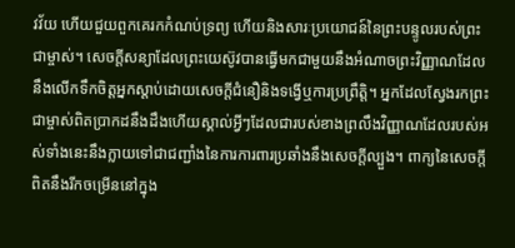វវ័យ ហើយជួយពួកគេរកកំណប់ទ្រព្យ ហើយនិងសារៈប្រយោជន៍នៃព្រះបន្ទូលរបស់ព្រះជាម្ចាស់។ សេចក្តីសន្យាដែលព្រះយេស៊ូវបានធ្វើមកជាមួយនឹងអំណាចព្រះវិញ្ញាណដែលនឹងលើកទឹកចិត្តអ្នកស្តាប់ដោយសេចក្តីជំនឿនិងទង្វើឬការប្រព្រឹត្តិ។ អ្នកដែលស្វែងរកព្រះជាម្ចាស់ពិតប្រាកដនឹងដឹងហើយស្គាល់អ្វីៗដែលជារបស់ខាងព្រលឹងវិញ្ញាណដែលរបស់អស់ទាំងនេះនឹងក្លាយទៅជាជញ្ជាំងនៃការការពារប្រឆាំងនឹងសេចក្តីល្បួង។ ពាក្យនៃសេចក្តីពិតនឹងរីកចម្រើននៅក្នុង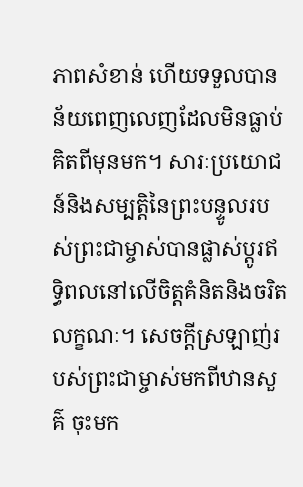ភាពសំខាន់ ហើយទទួលបានន័យពេញលេញដែលមិនធ្លាប់គិតពីមុនមក។ សារៈប្រយោជន៍និងសម្បត្តិនៃព្រះបន្ទូលរបស់ព្រះជាម្ចាស់បានផ្លាស់ប្តូរឥទ្ធិពលនៅលើចិត្តគំនិតនិងចរិតលក្ខណៈ។ សេចក្តីស្រឡាញ់របស់ព្រះជាម្ចាស់មកពីឋានសួគ៌ ចុះមក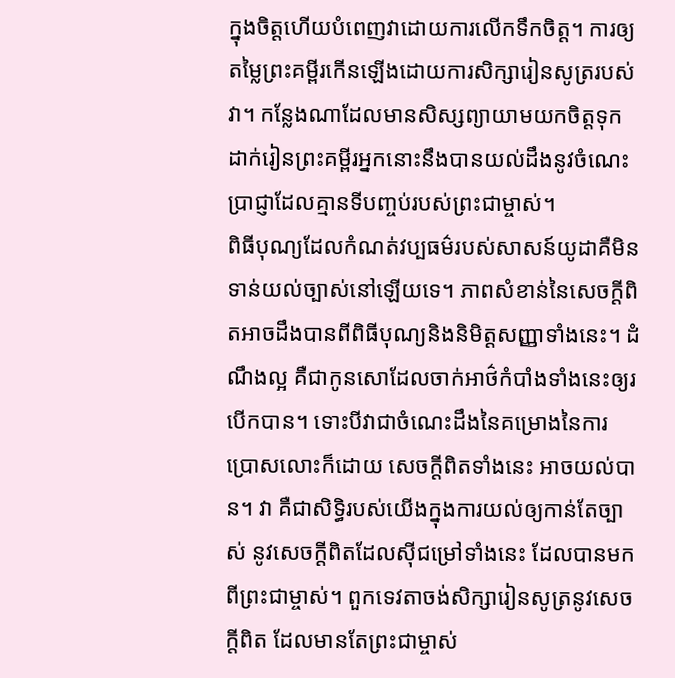ក្នុងចិត្តហើយបំពេញវាដោយការលើកទឹកចិត្ត។ ការឲ្យតម្លៃព្រះគម្ពីរកើនឡើងដោយការសិក្សារៀនសូត្ររបស់វា។ កន្លែងណាដែលមានសិស្សព្យាយាមយកចិត្តទុកដាក់រៀនព្រះគម្ពីរអ្នកនោះនឹងបានយល់ដឹងនូវចំណេះប្រាជ្ញាដែលគ្មានទីបញ្ចប់របស់ព្រះជាម្ចាស់។
ពិធីបុណ្យដែលកំណត់វប្បធម៌របស់សាសន៍យូដាគឺមិនទាន់យល់ច្បាស់នៅឡើយទេ។ ភាពសំខាន់នៃសេចក្តីពិតអាចដឹងបានពីពិធីបុណ្យនិងនិមិត្តសញ្ញាទាំងនេះ។ ដំណឹងល្អ គឺជាកូនសោដែលចាក់អាថ៌កំបាំងទាំងនេះឲ្យរបើកបាន។ ទោះបីវាជាចំណេះដឹងនៃគម្រោងនៃការប្រោសលោះក៏ដោយ សេចក្តីពិតទាំងនេះ អាចយល់បាន។ វា គឺជាសិទ្ធិរបស់យើងក្នុងការយល់ឲ្យកាន់តែច្បាស់ នូវសេចក្តីពិតដែលសុីជម្រៅទាំងនេះ ដែលបានមកពីព្រះជាម្ចាស់។ ពួកទេវតាចង់សិក្សារៀនសូត្រនូវសេចក្តីពិត ដែលមានតែព្រះជាម្ចាស់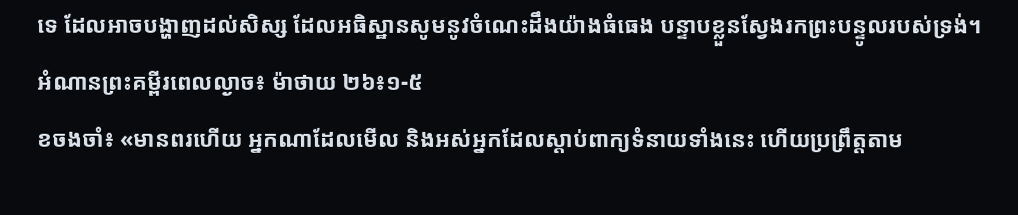ទេ ដែលអាចបង្ហាញដល់សិស្ស ដែលអធិស្ឋានសូមនូវចំណេះដឹងយ៉ាងធំធេង បន្ទាបខ្លួនស្វែងរកព្រះបន្ទូលរបស់ទ្រង់។
អំណានព្រះគម្ពីរពេលល្ងាច៖ ម៉ាថាយ ២៦៖១-៥
ខចងចាំ៖ «មានពរហើយ អ្នកណាដែលមើល និងអស់អ្នកដែលស្តាប់ពាក្យទំនាយទាំងនេះ ហើយប្រព្រឹត្តតាម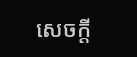សេចក្តី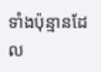ទាំងប៉ុន្មានដែល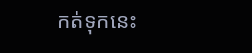កត់ទុកនេះ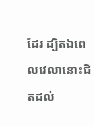ដែរ ដ្បិតឯពេលវេលានោះជិតដល់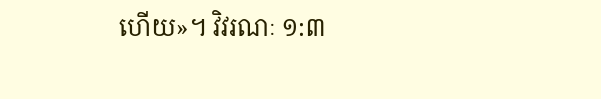ហើយ»។ វិវរណៈ ១:៣